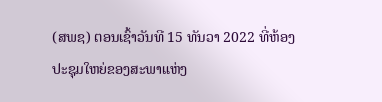(ສພຊ) ຕອນເຊົ້າວັນທີ 15 ທັນວາ 2022 ທີ່ຫ້ອງປະຊຸມໃຫຍ່ຂອງສະພາແຫ່ງ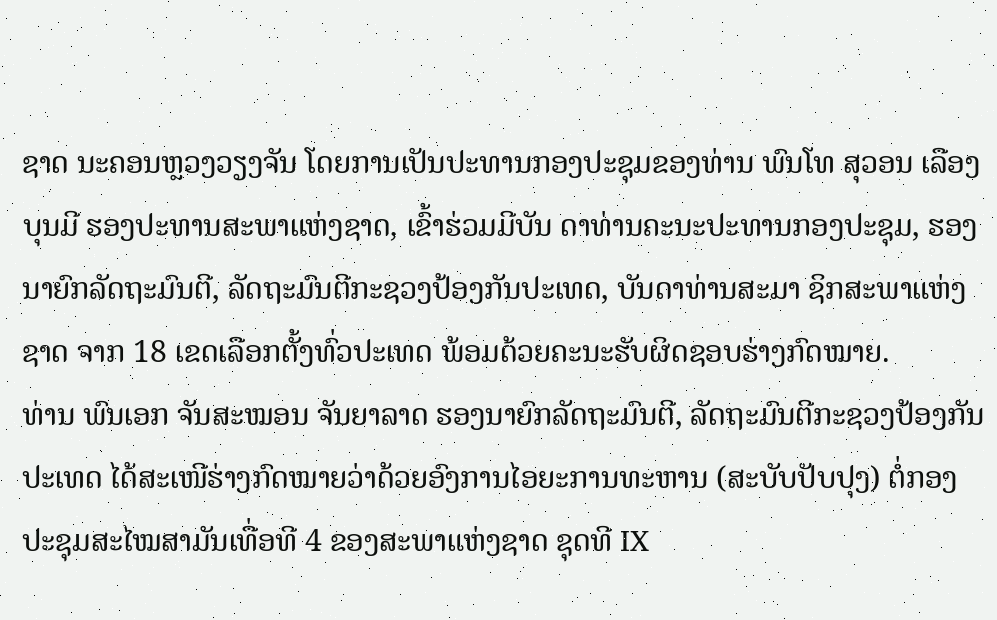ຊາດ ນະຄອນຫຼວງວຽງຈັນ ໂດຍການເປັນປະທານກອງປະຊຸມຂອງທ່ານ ພົນໂທ ສຸວອນ ເລືອງບຸນມີ ຮອງປະທານສະພາແຫ່ງຊາດ, ເຂົ້າຮ່ວມມີບັນ ດາທ່ານຄະນະປະທານກອງປະຊຸມ, ຮອງນາຍົກລັດຖະມົນຕີ, ລັດຖະມົນຕີກະຊວງປ້ອງກັນປະເທດ, ບັນດາທ່ານສະມາ ຊິກສະພາແຫ່ງຊາດ ຈາກ 18 ເຂດເລືອກຕັ້ງທົ່ວປະເທດ ພ້ອມດ້ວຍຄະນະຮັບຜິດຊອບຮ່າງກົດໝາຍ.
ທ່ານ ພົນເອກ ຈັນສະໝອນ ຈັນຍາລາດ ຮອງນາຍົກລັດຖະມົນຕີ, ລັດຖະມົນຕີກະຊວງປ້ອງກັນປະເທດ ໄດ້ສະເໜີຮ່າງກົດໝາຍວ່າດ້ວຍອົງການໄອຍະການທະຫານ (ສະບັບປັບປຸງ) ຕໍ່ກອງປະຊຸມສະໄໝສາມັນເທື່ອທີ 4 ຂອງສະພາແຫ່ງຊາດ ຊຸດທີ IX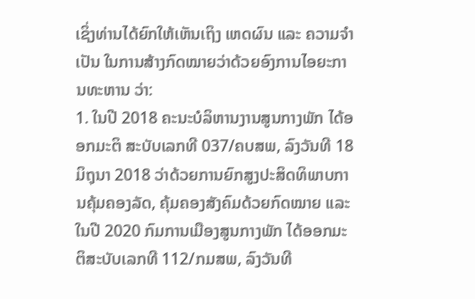ເຊິ່ງທ່ານໄດ້ຍົກໃຫ້ເຫັນເຖິງ ເຫດຜົນ ແລະ ຄວາມຈໍາເປັນ ໃນການສ້າງກົດໝາຍວ່າດ້ວຍອົງການໄອຍະການທະຫານ ວ່າ:
1. ໃນປີ 2018 ຄະນະບໍລິຫານງານສູນກາງພັກ ໄດ້ອອກມະຕິ ສະບັບເລກທີ 037/ຄບສພ, ລົງວັນທີ 18 ມິຖຸນາ 2018 ວ່າດ້ວຍການຍົກສູງປະສິດທິພາບການຄຸ້ມຄອງລັດ, ຄຸ້ມຄອງສັງຄົມດ້ວຍກົດໝາຍ ແລະ ໃນປີ 2020 ກົມການເມືອງສູນກາງພັກ ໄດ້ອອກມະຕິສະບັບເລກທີ 112/ກມສພ, ລົງວັນທີ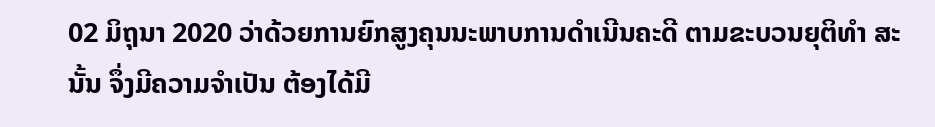02 ມິຖຸນາ 2020 ວ່າດ້ວຍການຍົກສູງຄຸນນະພາບການດຳເນີນຄະດີ ຕາມຂະບວນຍຸຕິທໍາ ສະນັ້ນ ຈຶ່ງມີຄວາມຈຳເປັນ ຕ້ອງໄດ້ມີ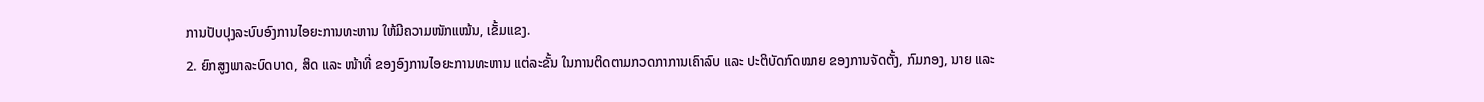ການປັບປຸງລະບົບອົງການໄອຍະການທະຫານ ໃຫ້ມີຄວາມໜັກແໝ້ນ, ເຂັ້ມແຂງ.
2. ຍົກສູງພາລະບົດບາດ, ສິດ ແລະ ໜ້າທີ່ ຂອງອົງການໄອຍະການທະຫານ ແຕ່ລະຂັ້ນ ໃນການຕິດຕາມກວດກາການເຄົາລົບ ແລະ ປະຕິບັດກົດໝາຍ ຂອງການຈັດຕັ້ງ, ກົມກອງ, ນາຍ ແລະ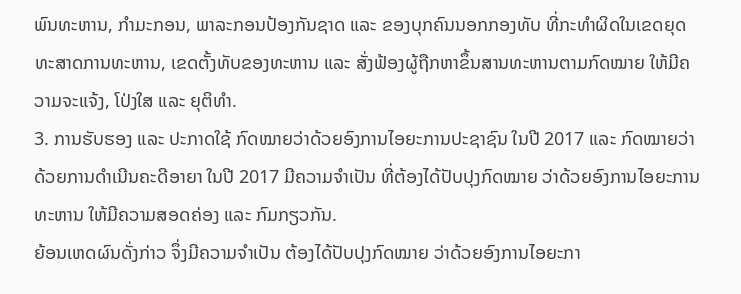ພົນທະຫານ, ກຳມະກອນ, ພາລະກອນປ້ອງກັນຊາດ ແລະ ຂອງບຸກຄົນນອກກອງທັບ ທີ່ກະທໍາຜິດໃນເຂດຍຸດທະສາດການທະຫານ, ເຂດຕັ້ງທັບຂອງທະຫານ ແລະ ສັ່ງຟ້ອງຜູ້ຖືກຫາຂຶ້ນສານທະຫານຕາມກົດໝາຍ ໃຫ້ມີຄວາມຈະແຈ້ງ, ໂປ່ງໃສ ແລະ ຍຸຕິທໍາ.
3. ການຮັບຮອງ ແລະ ປະກາດໃຊ້ ກົດໝາຍວ່າດ້ວຍອົງການໄອຍະການປະຊາຊົນ ໃນປີ 2017 ແລະ ກົດໝາຍວ່າດ້ວຍການດຳເນີນຄະດີອາຍາ ໃນປີ 2017 ມີຄວາມຈຳເປັນ ທີ່ຕ້ອງໄດ້ປັບປຸງກົດໝາຍ ວ່າດ້ວຍອົງການໄອຍະການທະຫານ ໃຫ້ມີຄວາມສອດຄ່ອງ ແລະ ກົມກຽວກັນ.
ຍ້ອນເຫດຜົນດັ່ງກ່າວ ຈຶ່ງມີຄວາມຈຳເປັນ ຕ້ອງໄດ້ປັບປຸງກົດໝາຍ ວ່າດ້ວຍອົງການໄອຍະກາ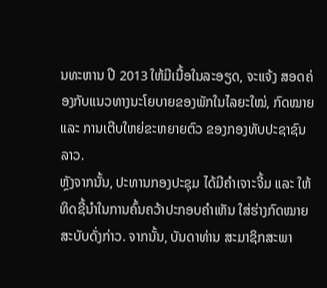ນທະຫານ ປີ 2013 ໃຫ້ມີເນື້ອໃນລະອຽດ, ຈະແຈ້ງ ສອດຄ່ອງກັບແນວທາງນະໂຍບາຍຂອງພັກໃນໄລຍະໃໝ່, ກົດໝາຍ ແລະ ການເຕີບໃຫຍ່ຂະຫຍາຍຕົວ ຂອງກອງທັບປະຊາຊົນລາວ.
ຫຼັງຈາກນັ້ນ, ປະທານກອງປະຊຸມ ໄດ້ມີຄໍາເຈາະຈີ້ມ ແລະ ໃຫ້ທິດຊີ້ນໍາໃນການຄົ້ນຄວ້າປະກອບຄໍາເຫັນ ໃສ່ຮ່າງກົດໝາຍສະບັບດັ່ງກ່າວ. ຈາກນັ້ນ, ບັນດາທ່ານ ສະມາຊິກສະພາ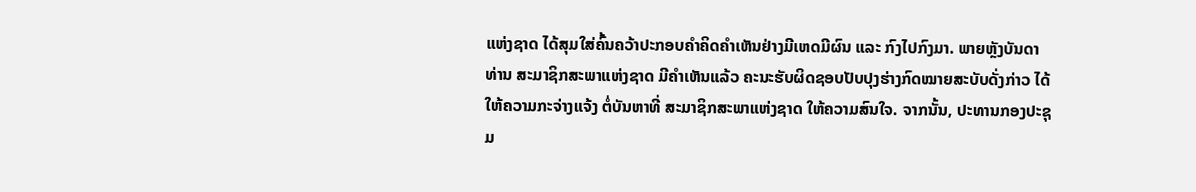ແຫ່ງຊາດ ໄດ້ສຸມໃສ່ຄົ້ນຄວ້າປະກອບຄໍາຄິດຄໍາເຫັນຢ່າງມີເຫດມີຜົນ ແລະ ກົງໄປກົງມາ. ພາຍຫຼັງບັນດາທ່ານ ສະມາຊິກສະພາແຫ່ງຊາດ ມີຄໍາເຫັນແລ້ວ ຄະນະຮັບຜິດຊອບປັບປຸງຮ່າງກົດໝາຍສະບັບດັ່ງກ່າວ ໄດ້ໃຫ້ຄວາມກະຈ່າງແຈ້ງ ຕໍ່ບັນຫາທີ່ ສະມາຊິກສະພາແຫ່ງຊາດ ໃຫ້ຄວາມສົນໃຈ. ຈາກນັ້ນ, ປະທານກອງປະຊຸມ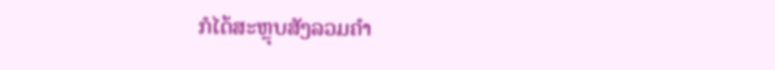ກໍໄດ້ສະຫຼຸບສັງລວມຄໍາ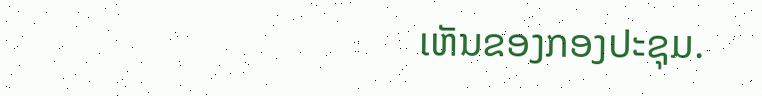ເຫັນຂອງກອງປະຊຸມ.